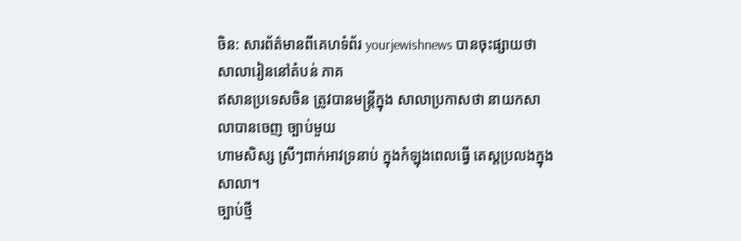ចិន: សារព័ត៌មានពីគេហទំព័រ yourjewishnews បានចុះផ្សាយថា សាលារៀននៅតំបន់ ភាគ
ឥសានប្រទេសចិន ត្រូវបានមន្ត្រីក្នុង សាលាប្រកាសថា នាយកសាលាបានចេញ ច្បាប់មួយ
ហាមសិស្ស ស្រីៗពាក់អាវទ្រនាប់ ក្នុងកំឡុងពេលធ្វើ តេស្តប្រលងក្នុងសាលា។
ច្បាប់ថ្មី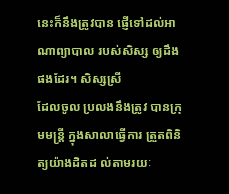នេះក៏នឹងត្រូវបាន ផ្ញើទៅដល់អាណាព្យាបាល របស់សិស្ស ឲ្យដឹងផងដែរ។ សិស្សស្រី
ដែលចូល ប្រលងនឹងត្រូវ បានក្រុមមន្ត្រី ក្នុងសាលាធ្វើការ ត្រួតពិនិត្យយ៉ាងដិតដ ល់តាមរយៈ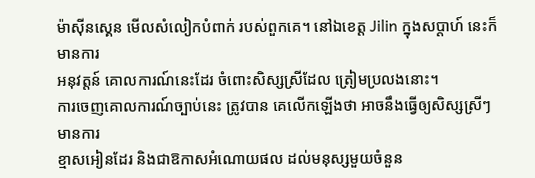ម៉ាស៊ីនស្គេន មើលសំលៀកបំពាក់ របស់ពួកគេ។ នៅឯខេត្ត Jilin ក្នុងសប្តាហ៍ នេះក៏មានការ
អនុវត្តន៍ គោលការណ៍នេះដែរ ចំពោះសិស្សស្រីដែល ត្រៀមប្រលងនោះ។
ការចេញគោលការណ៍ច្បាប់នេះ ត្រូវបាន គេលើកឡើងថា អាចនឹងធ្វើឲ្យសិស្សស្រីៗ មានការ
ខ្មាសអៀនដែរ និងជាឱកាសអំណោយផល ដល់មនុស្សមួយចំនួន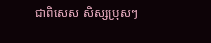ជាពិសេស សិស្សប្រុសៗ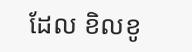ដែល ខិលខូ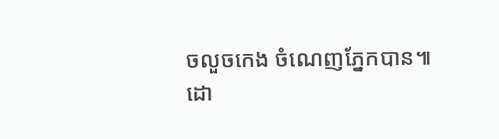ចលួចកេង ចំណេញភ្នែកបាន៕
ដោ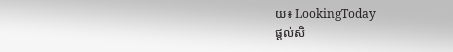យ៖ LookingToday
ផ្តល់សិ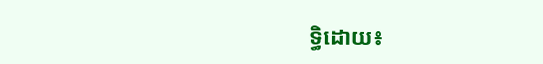ទ្ធិដោយ៖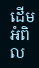ដើមអំពិល